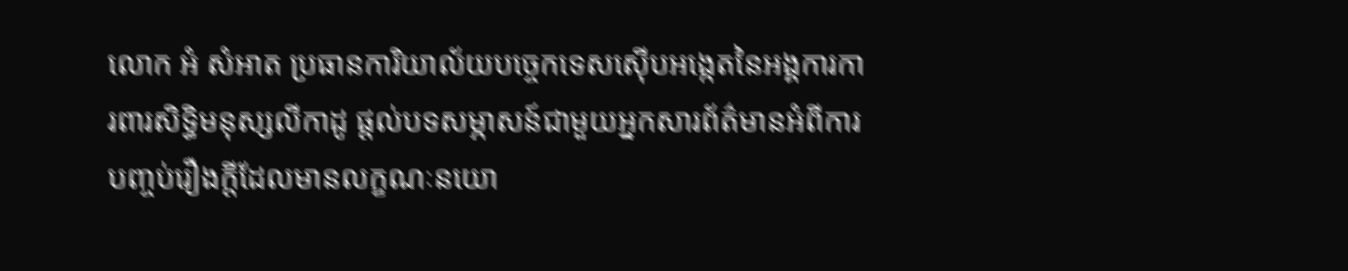លោក អំ សំអាត ប្រធានការិយាល័យបច្ចេកទេសស៊ើបអង្កេតនៃអង្គការការពារសិទ្ធិមនុស្សលីកាដូ ផ្តល់បទសម្ភាសន៍ជាមួយអ្នកសារព័ត៌មានអំពីការបញ្ចប់រឿងក្តីដែលមានលក្ខណៈនយោ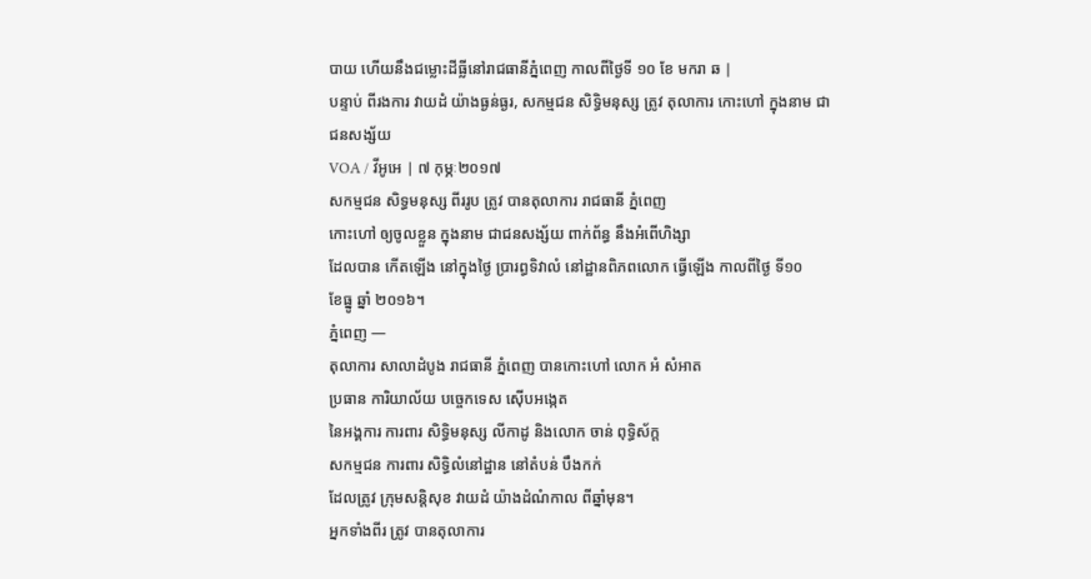បាយ ហើយនឹងជម្លោះដីធ្លីនៅរាជធានីភ្នំពេញ កាលពីថ្ងៃទី ១០ ខែ មករា ឆ |
បន្ទាប់ ពីរងការ វាយដំ យ៉ាងធ្ងន់ធ្ងរ, សកម្មជន សិទ្ធិមនុស្ស ត្រូវ តុលាការ កោះហៅ ក្នុងនាម ជាជនសង្ស័យ
VOA / វីអូអេ | ៧ កុម្ភៈ២០១៧
សកម្មជន សិទ្ធមនុស្ស ពីររូប ត្រូវ បានតុលាការ រាជធានី ភ្នំពេញ
កោះហៅ ឲ្យចូលខ្លួន ក្នុងនាម ជាជនសង្ស័យ ពាក់ព័ន្ធ នឹងអំពើហិង្សា
ដែលបាន កើតឡើង នៅក្នុងថ្ងៃ ប្រារព្ធទិវាលំ នៅដ្ឋានពិភពលោក ធ្វើឡើង កាលពីថ្ងៃ ទី១០
ខែធ្នូ ឆ្នាំ ២០១៦។
ភ្នំពេញ —
តុលាការ សាលាដំបូង រាជធានី ភ្នំពេញ បានកោះហៅ លោក អំ សំអាត
ប្រធាន ការិយាល័យ បច្ចេកទេស ស៊ើបអង្កេត
នៃអង្គការ ការពារ សិទ្ធិមនុស្ស លីកាដូ និងលោក ចាន់ ពុទ្ធិស័ក្ត
សកម្មជន ការពារ សិទ្ធិលំនៅដ្ឋាន នៅតំបន់ បឹងកក់
ដែលត្រូវ ក្រុមសន្តិសុខ វាយដំ យ៉ាងដំណំកាល ពីឆ្នាំមុន។
អ្នកទាំងពីរ ត្រូវ បានតុលាការ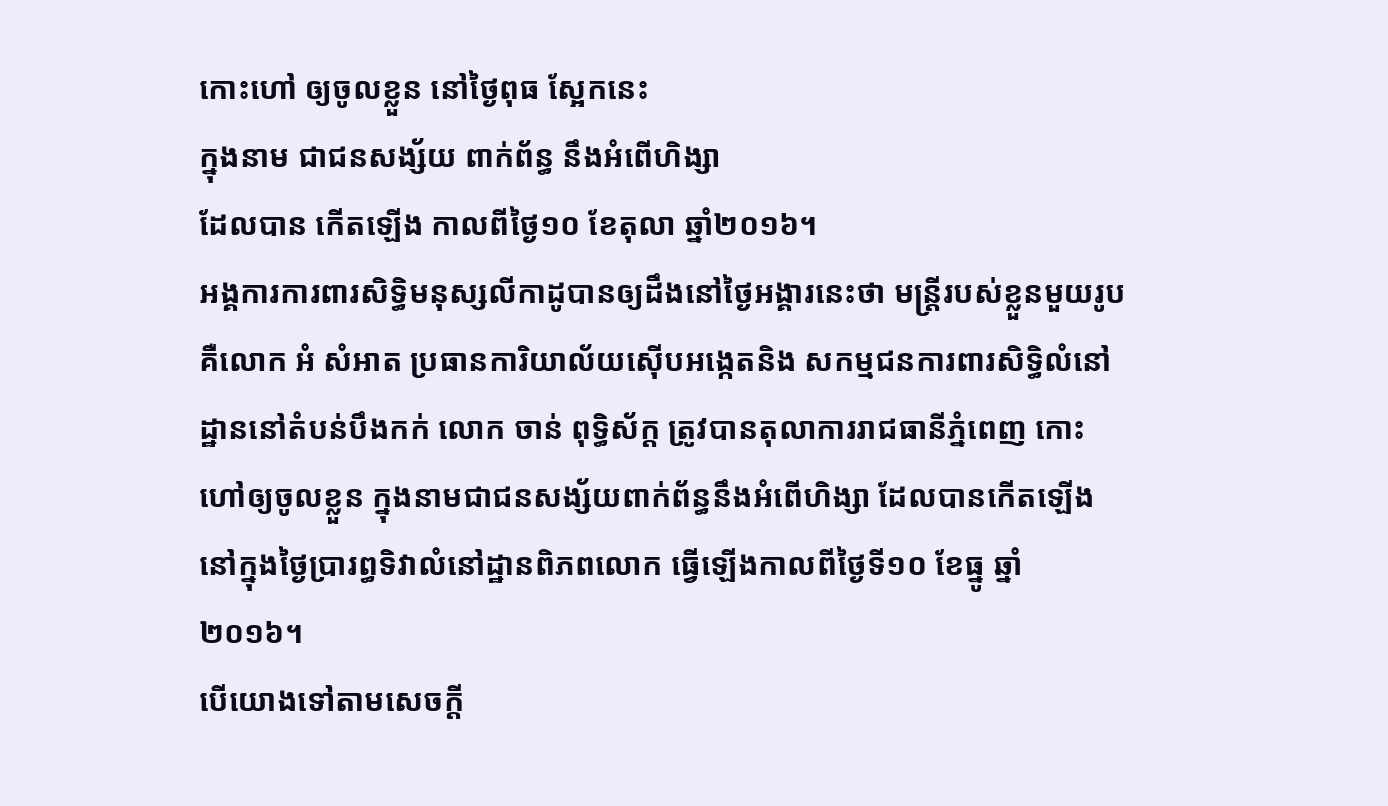កោះហៅ ឲ្យចូលខ្លួន នៅថ្ងៃពុធ ស្អែកនេះ
ក្នុងនាម ជាជនសង្ស័យ ពាក់ព័ន្ធ នឹងអំពើហិង្សា
ដែលបាន កើតឡើង កាលពីថ្ងៃ១០ ខែតុលា ឆ្នាំ២០១៦។
អង្គការការពារសិទ្ធិមនុស្សលីកាដូបានឲ្យដឹងនៅថ្ងៃអង្គារនេះថា មន្ត្រីរបស់ខ្លួនមួយរូប គឺលោក អំ សំអាត ប្រធានការិយាល័យស៊ើបអង្កេតនិង សកម្មជនការពារសិទិ្ធលំនៅដ្ឋាននៅតំបន់បឹងកក់ លោក ចាន់ ពុទ្ធិស័ក្ត ត្រូវបានតុលាការរាជធានីភ្នំពេញ កោះហៅឲ្យចូលខ្លួន ក្នុងនាមជាជនសង្ស័យពាក់ព័ន្ធនឹងអំពើហិង្សា ដែលបានកើតឡើងនៅក្នុងថ្ងៃប្រារព្ធទិវាលំនៅដ្ឋានពិភពលោក ធ្វើឡើងកាលពីថ្ងៃទី១០ ខែធ្នូ ឆ្នាំ ២០១៦។
បើយោងទៅតាមសេចក្តី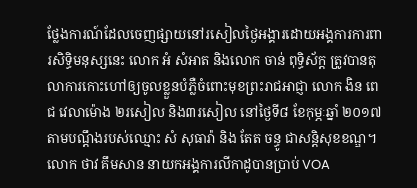ថ្លែងការណ៍ដែលចេញផ្សាយនៅរសៀលថ្ងៃអង្គារដោយអង្គការការពារសិទ្ធិមនុស្សនេះ លោក អំ សំអាត និងលោក ចាន់ ពុទ្ធិស័ក្ត ត្រូវបានតុលាការកោះហៅឲ្យចូលខ្លួនបំភ្លឺចំពោះមុខព្រះរាជអាជ្ញា លោក ងិន ពេជ វេលាម៉ោង ២រសៀល និង៣រសៀល នៅថ្ងៃទី៨ ខែកុម្ភៈឆ្នាំ ២០១៧ តាមបណ្តឹងរបស់ឈ្មោះ សំ សុធារ៉ា និង តែត ចន្ធូ ជាសន្តិសុខខណ្ឌ។
លោក ថាវ គឹមសាន នាយកអង្គការលីកាដូបានប្រាប់ VOA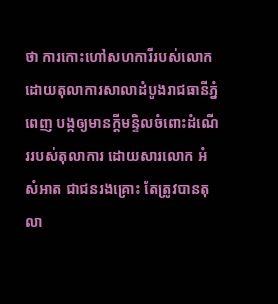ថា ការកោះហៅសហការីរបស់លោកដោយតុលាការសាលាដំបូងរាជធានីភ្នំពេញ បង្កឲ្យមានក្តីមន្ទិលចំពោះដំណើររបស់តុលាការ ដោយសារលោក អំ សំអាត ជាជនរងគ្រោះ តែត្រូវបានតុលា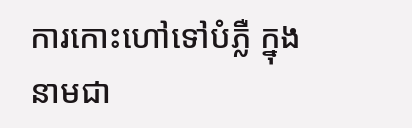ការកោះហៅទៅបំភ្លឺ ក្នុងនាមជា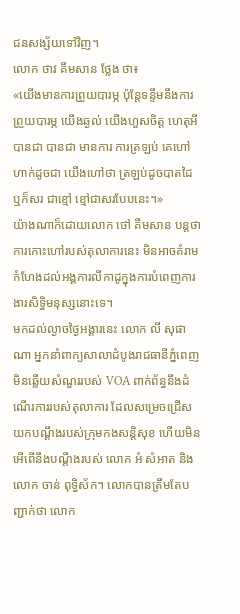ជនសង្ស័យទៅវិញ។
លោក ថាវ គឹមសាន ថ្លែង ថា៖
«យើងមានការព្រួយបារម្ភ ប៉ុន្តែទន្ទឹមនឹងការព្រួយបារម្ភ យើងឆ្ងល់ យើងហួសចិត្ត ហេតុអីបានជា បានជា មានការ ការត្រឡប់ គេហៅ ហាក់ដូចជា យើងហៅថា ត្រឡប់ដូចបាតដៃ ឬក៏សរ ជាខ្មៅ ខ្មៅជាសរបែបនេះ។»
យ៉ាងណាក៏ដោយលោក ថៅ គឹមសាន បន្តថា ការកោះហៅរបស់តុលាការនេះ មិនអាចគំរាមកំហែងដល់អង្គការលីកាដូក្នុងការបំពេញការងារសិទ្ធិមនុស្សនោះទេ។
មកដល់ល្ងាចថ្ងៃអង្គារនេះ លោក លី សុផាណា អ្នកនាំពាក្យសាលាដំបូងរាជធានីភ្នំពេញមិនឆ្លើយសំណួររបស់ VOA ពាក់ព័ន្ធនឹងដំណើរការរបស់តុលាការ ដែលសម្រេចជ្រើសយកបណ្តឹងរបស់ក្រុមកងសន្តិសុខ ហើយមិនអើពើនឹងបណ្តឹងរបស់ លោក អំ សំអាត និងលោក ចាន់ ពុទ្ធិស័ក។ លោកបានត្រឹមតែបញ្ជាក់ថា លោក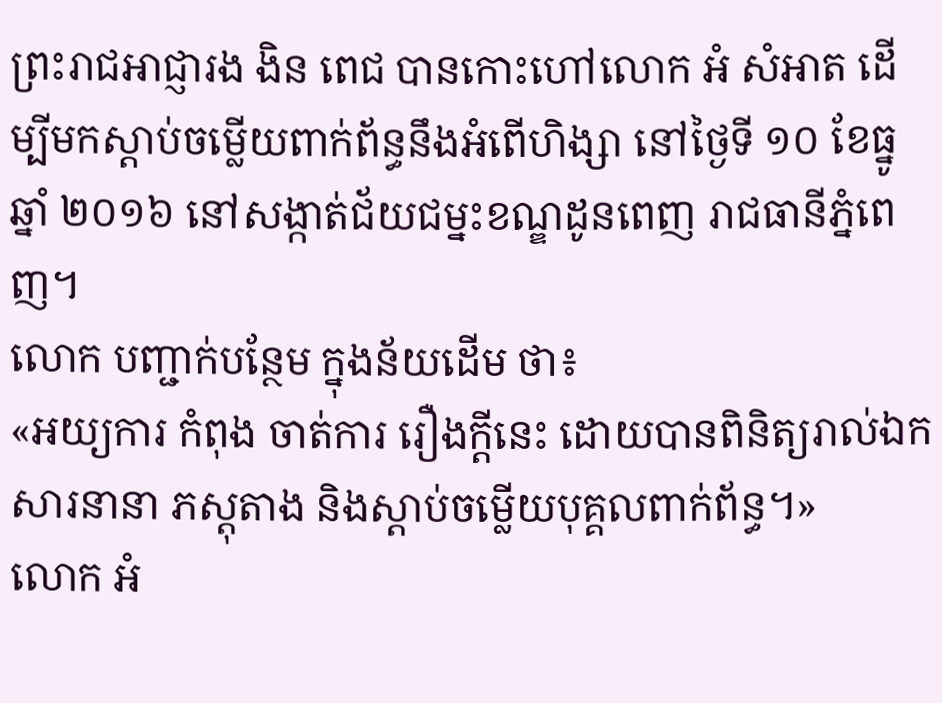ព្រះរាជអាជ្ញារង ងិន ពេជ បានកោះហៅលោក អំ សំអាត ដើម្បីមកស្តាប់ចម្លើយពាក់ព័ន្ធនឹងអំពើហិង្សា នៅថ្ងៃទី ១០ ខែធ្នូ ឆ្នាំ ២០១៦ នៅសង្កាត់ជ័យជម្នះខណ្ឌដូនពេញ រាជធានីភ្នំពេញ។
លោក បញ្ជាក់បន្ថែម ក្នុងន័យដើម ថា៖
«អយ្យការ កំពុង ចាត់ការ រឿងក្តីនេះ ដោយបានពិនិត្យរាល់ឯកសារនានា ភស្តុតាង និងស្តាប់ចម្លើយបុគ្គលពាក់ព័ន្ធ។»
លោក អំ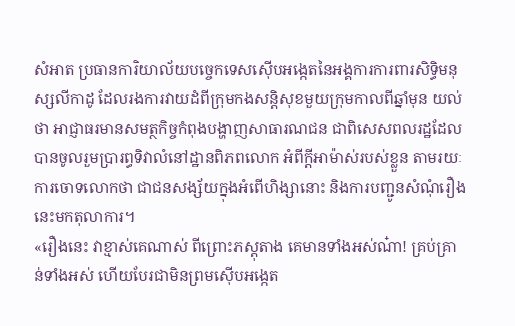សំអាត ប្រធានការិយាល័យបច្ចេកទេសស៊ើបអង្កេតនៃអង្គការការពារសិទ្ធិមនុស្សលីកាដូ ដែលរងការវាយដំពីក្រុមកងសន្តិសុខមួយក្រុមកាលពីឆ្នាំមុន យល់ថា អាជ្ញាធរមានសមត្ថកិច្ចកំពុងបង្ហាញសាធារណជន ជាពិសេសពលរដ្ឋដែលបានចូលរួមប្រារព្ធទិវាលំនៅដ្ឋានពិភពលោក អំពីក្តីអាម៉ាស់របស់ខ្លួន តាមរយៈការចោទលោកថា ជាជនសង្ស័យក្នុងអំពើហិង្សានោះ និងការបញ្ជូនសំណុំរឿងនេះមកតុលាការ។
«រឿងនេះ វាខ្មាស់គេណាស់ ពីព្រោះភស្តុតាង គេមានទាំងអស់ណ៎ា! គ្រប់គ្រាន់ទាំងអស់ ហើយបែរជាមិនព្រមស៊ើបអង្កេត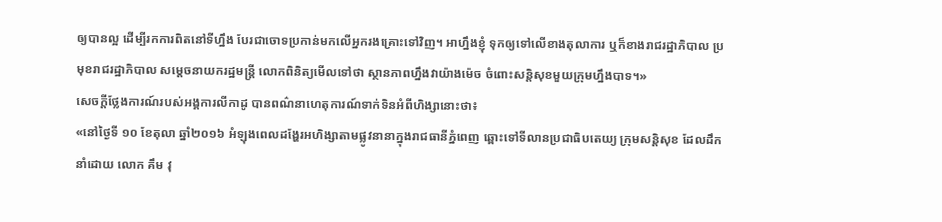ឲ្យបានល្អ ដើម្បីរកការពិតនៅទីហ្នឹង បែរជាចោទប្រកាន់មកលើអ្នករងគ្រោះទៅវិញ។ អាហ្នឹងខ្ញុំ ទុកឲ្យទៅលើខាងតុលាការ ឬក៏ខាងរាជរដ្ឋាភិបាល ប្រមុខរាជរដ្ឋាភិបាល សម្តេចនាយករដ្ឋមន្ត្រី លោកពិនិត្យមើលទៅថា ស្ថានភាពហ្នឹងវាយ៉ាងម៉េច ចំពោះសន្តិសុខមួយក្រុមហ្នឹងបាទ។»
សេចក្តីថ្លែងការណ៍របស់អង្គការលីកាដូ បានពណ៌នាហេតុការណ៍ទាក់ទិនអំពីហិង្សានោះថា៖
«នៅថ្ងៃទី ១០ ខែតុលា ឆ្នាំ២០១៦ អំឡុងពេលដង្ហែរអហិង្សាតាមផ្លូវនានាក្នុងរាជធានីភ្នំពេញ ឆ្ពោះទៅទីលានប្រជាធិបតេយ្យ ក្រុមសន្តិសុខ ដែលដឹកនាំដោយ លោក គឹម វុ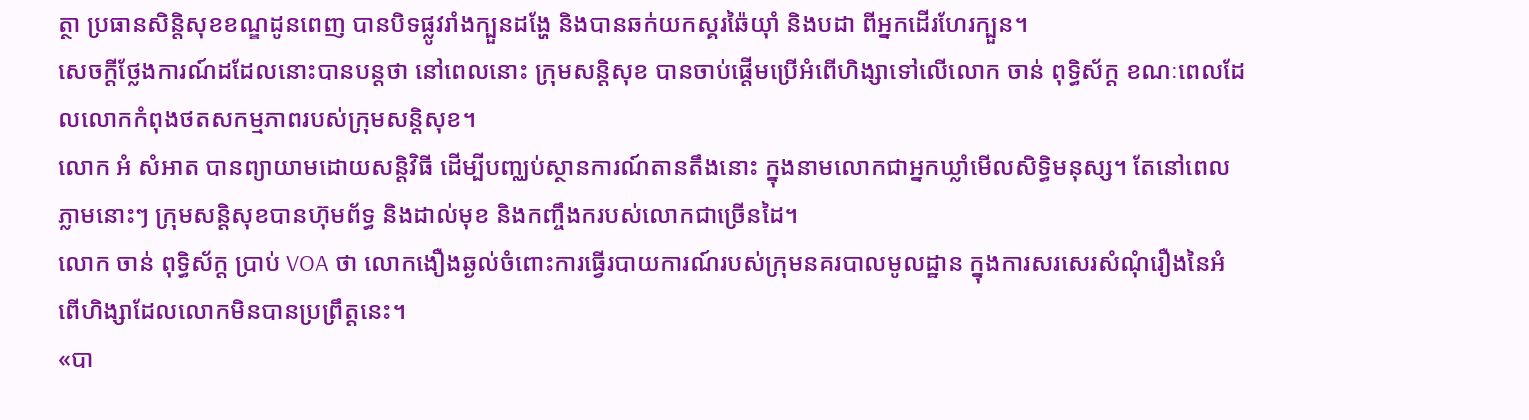ត្ថា ប្រធានសិន្តិសុខខណ្ឌដូនពេញ បានបិទផ្លូវរាំងក្បួនដង្ហែ និងបានឆក់យកស្គរឆ៉ៃយ៉ាំ និងបដា ពីអ្នកដើរហែរក្បួន។
សេចក្តីថ្លែងការណ៍ដដែលនោះបានបន្តថា នៅពេលនោះ ក្រុមសន្តិសុខ បានចាប់ផ្តើមប្រើអំពើហិង្សាទៅលើលោក ចាន់ ពុទ្ធិស័ក្ត ខណៈពេលដែលលោកកំពុងថតសកម្មភាពរបស់ក្រុមសន្តិសុខ។
លោក អំ សំអាត បានព្យាយាមដោយសន្តិវិធី ដើម្បីបញ្ឈប់ស្ថានការណ៍តានតឹងនោះ ក្នុងនាមលោកជាអ្នកឃ្លាំមើលសិទ្ធិមនុស្ស។ តែនៅពេលភ្លាមនោះៗ ក្រុមសន្តិសុខបានហ៊ុមព័ទ្ធ និងដាល់មុខ និងកញ្ចឹងករបស់លោកជាច្រើនដៃ។
លោក ចាន់ ពុទ្ធិស័ក្ត ប្រាប់ VOA ថា លោកងឿងឆ្ងល់ចំពោះការធ្វើរបាយការណ៍របស់ក្រុមនគរបាលមូលដ្ឋាន ក្នុងការសរសេរសំណុំរឿងនៃអំពើហិង្សាដែលលោកមិនបានប្រព្រឹត្តនេះ។
«បា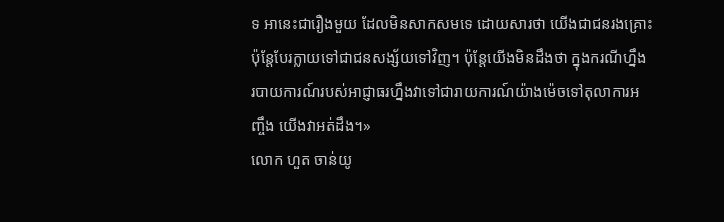ទ អានេះជារឿងមួយ ដែលមិនសាកសមទេ ដោយសារថា យើងជាជនរងគ្រោះ ប៉ុន្តែបែរក្លាយទៅជាជនសង្ស័យទៅវិញ។ ប៉ុន្តែយើងមិនដឹងថា ក្នុងករណីហ្នឹង របាយការណ៍របស់អាជ្ញាធរហ្នឹងវាទៅជារាយការណ៍យ៉ាងម៉េចទៅតុលាការអញ្ចឹង យើងវាអត់ដឹង។»
លោក ហួត ចាន់យូ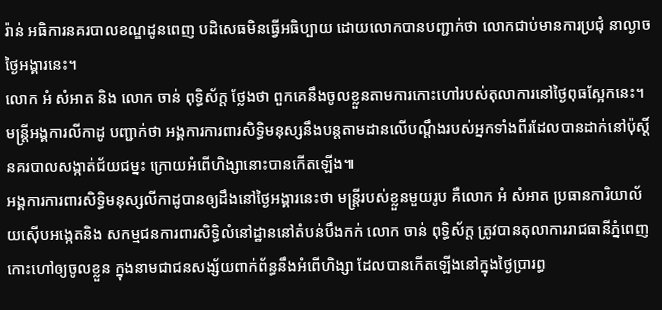រ៉ាន់ អធិការនគរបាលខណ្ឌដូនពេញ បដិសេធមិនធ្វើអធិប្បាយ ដោយលោកបានបញ្ជាក់ថា លោកជាប់មានការប្រជុំ នាល្ងាចថ្ងៃអង្គារនេះ។
លោក អំ សំអាត និង លោក ចាន់ ពុទ្ធិស័ក្ត ថ្លែងថា ពួកគេនឹងចូលខ្លួនតាមការកោះហៅរបស់តុលាការនៅថ្ងៃពុធស្អែកនេះ។
មន្ត្រីអង្គការលីកាដូ បញ្ជាក់ថា អង្គការការពារសិទ្ធិមនុស្សនឹងបន្តតាមដានលើបណ្តឹងរបស់អ្នកទាំងពីរដែលបានដាក់នៅប៉ុស្តិ៍នគរបាលសង្កាត់ជ័យជម្នះ ក្រោយអំពើហិង្សានោះបានកើតឡើង៕
អង្គការការពារសិទ្ធិមនុស្សលីកាដូបានឲ្យដឹងនៅថ្ងៃអង្គារនេះថា មន្ត្រីរបស់ខ្លួនមួយរូប គឺលោក អំ សំអាត ប្រធានការិយាល័យស៊ើបអង្កេតនិង សកម្មជនការពារសិទិ្ធលំនៅដ្ឋាននៅតំបន់បឹងកក់ លោក ចាន់ ពុទ្ធិស័ក្ត ត្រូវបានតុលាការរាជធានីភ្នំពេញ កោះហៅឲ្យចូលខ្លួន ក្នុងនាមជាជនសង្ស័យពាក់ព័ន្ធនឹងអំពើហិង្សា ដែលបានកើតឡើងនៅក្នុងថ្ងៃប្រារព្ធ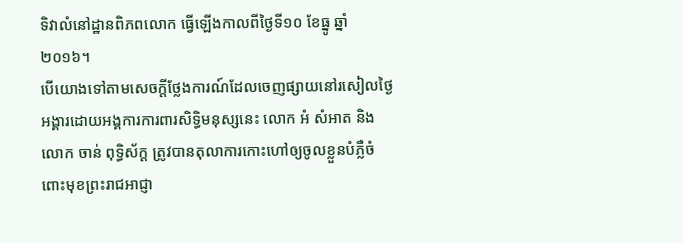ទិវាលំនៅដ្ឋានពិភពលោក ធ្វើឡើងកាលពីថ្ងៃទី១០ ខែធ្នូ ឆ្នាំ ២០១៦។
បើយោងទៅតាមសេចក្តីថ្លែងការណ៍ដែលចេញផ្សាយនៅរសៀលថ្ងៃអង្គារដោយអង្គការការពារសិទ្ធិមនុស្សនេះ លោក អំ សំអាត និងលោក ចាន់ ពុទ្ធិស័ក្ត ត្រូវបានតុលាការកោះហៅឲ្យចូលខ្លួនបំភ្លឺចំពោះមុខព្រះរាជអាជ្ញា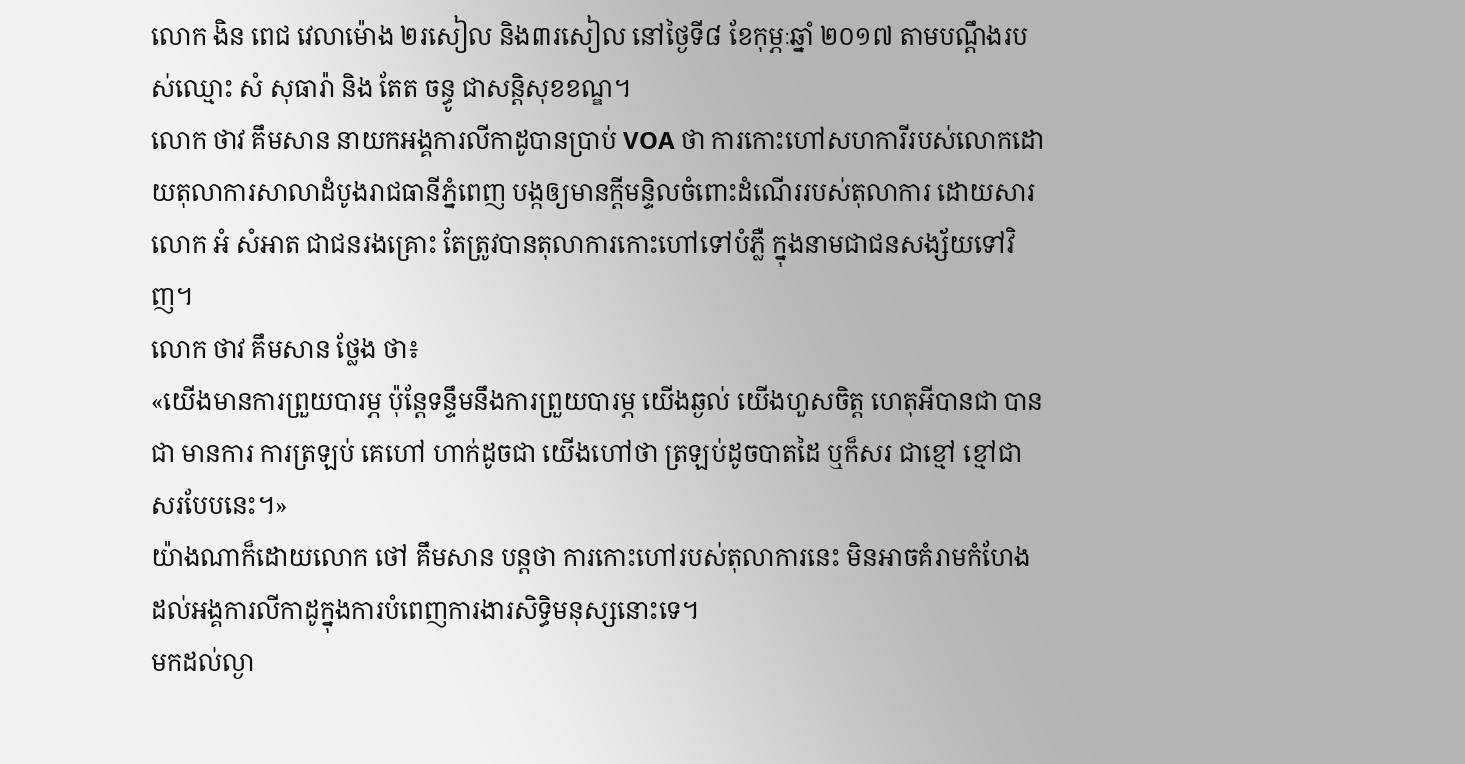លោក ងិន ពេជ វេលាម៉ោង ២រសៀល និង៣រសៀល នៅថ្ងៃទី៨ ខែកុម្ភៈឆ្នាំ ២០១៧ តាមបណ្តឹងរបស់ឈ្មោះ សំ សុធារ៉ា និង តែត ចន្ធូ ជាសន្តិសុខខណ្ឌ។
លោក ថាវ គឹមសាន នាយកអង្គការលីកាដូបានប្រាប់ VOA ថា ការកោះហៅសហការីរបស់លោកដោយតុលាការសាលាដំបូងរាជធានីភ្នំពេញ បង្កឲ្យមានក្តីមន្ទិលចំពោះដំណើររបស់តុលាការ ដោយសារលោក អំ សំអាត ជាជនរងគ្រោះ តែត្រូវបានតុលាការកោះហៅទៅបំភ្លឺ ក្នុងនាមជាជនសង្ស័យទៅវិញ។
លោក ថាវ គឹមសាន ថ្លែង ថា៖
«យើងមានការព្រួយបារម្ភ ប៉ុន្តែទន្ទឹមនឹងការព្រួយបារម្ភ យើងឆ្ងល់ យើងហួសចិត្ត ហេតុអីបានជា បានជា មានការ ការត្រឡប់ គេហៅ ហាក់ដូចជា យើងហៅថា ត្រឡប់ដូចបាតដៃ ឬក៏សរ ជាខ្មៅ ខ្មៅជាសរបែបនេះ។»
យ៉ាងណាក៏ដោយលោក ថៅ គឹមសាន បន្តថា ការកោះហៅរបស់តុលាការនេះ មិនអាចគំរាមកំហែងដល់អង្គការលីកាដូក្នុងការបំពេញការងារសិទ្ធិមនុស្សនោះទេ។
មកដល់ល្ងា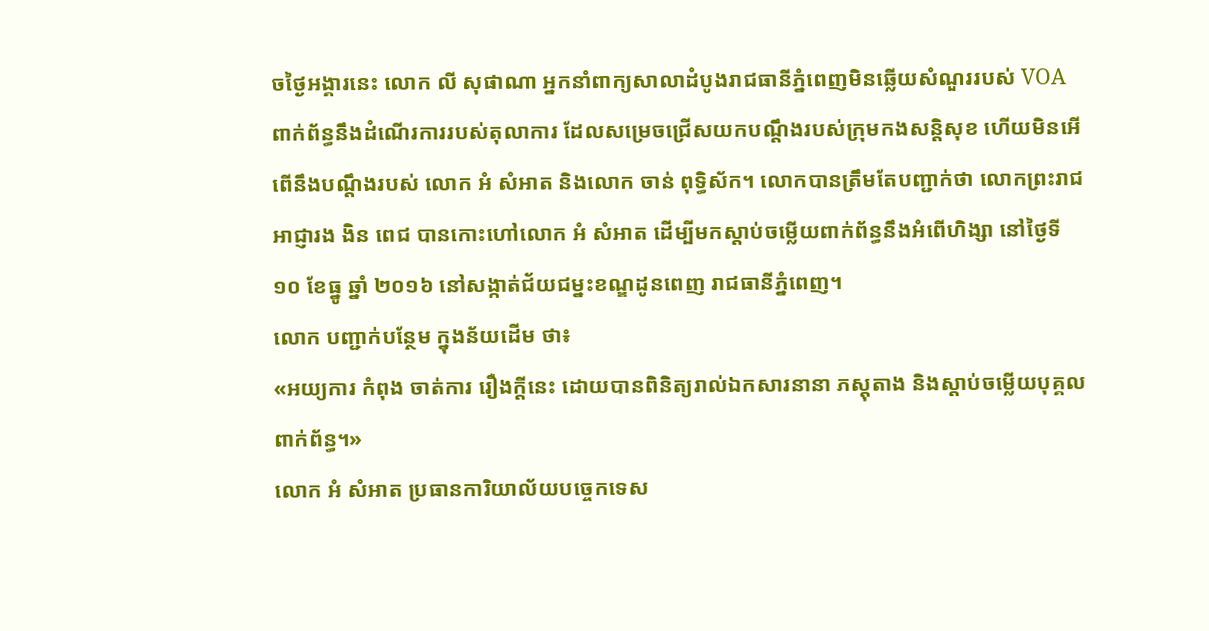ចថ្ងៃអង្គារនេះ លោក លី សុផាណា អ្នកនាំពាក្យសាលាដំបូងរាជធានីភ្នំពេញមិនឆ្លើយសំណួររបស់ VOA ពាក់ព័ន្ធនឹងដំណើរការរបស់តុលាការ ដែលសម្រេចជ្រើសយកបណ្តឹងរបស់ក្រុមកងសន្តិសុខ ហើយមិនអើពើនឹងបណ្តឹងរបស់ លោក អំ សំអាត និងលោក ចាន់ ពុទ្ធិស័ក។ លោកបានត្រឹមតែបញ្ជាក់ថា លោកព្រះរាជអាជ្ញារង ងិន ពេជ បានកោះហៅលោក អំ សំអាត ដើម្បីមកស្តាប់ចម្លើយពាក់ព័ន្ធនឹងអំពើហិង្សា នៅថ្ងៃទី ១០ ខែធ្នូ ឆ្នាំ ២០១៦ នៅសង្កាត់ជ័យជម្នះខណ្ឌដូនពេញ រាជធានីភ្នំពេញ។
លោក បញ្ជាក់បន្ថែម ក្នុងន័យដើម ថា៖
«អយ្យការ កំពុង ចាត់ការ រឿងក្តីនេះ ដោយបានពិនិត្យរាល់ឯកសារនានា ភស្តុតាង និងស្តាប់ចម្លើយបុគ្គលពាក់ព័ន្ធ។»
លោក អំ សំអាត ប្រធានការិយាល័យបច្ចេកទេស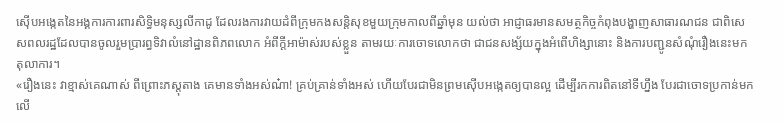ស៊ើបអង្កេតនៃអង្គការការពារសិទ្ធិមនុស្សលីកាដូ ដែលរងការវាយដំពីក្រុមកងសន្តិសុខមួយក្រុមកាលពីឆ្នាំមុន យល់ថា អាជ្ញាធរមានសមត្ថកិច្ចកំពុងបង្ហាញសាធារណជន ជាពិសេសពលរដ្ឋដែលបានចូលរួមប្រារព្ធទិវាលំនៅដ្ឋានពិភពលោក អំពីក្តីអាម៉ាស់របស់ខ្លួន តាមរយៈការចោទលោកថា ជាជនសង្ស័យក្នុងអំពើហិង្សានោះ និងការបញ្ជូនសំណុំរឿងនេះមកតុលាការ។
«រឿងនេះ វាខ្មាស់គេណាស់ ពីព្រោះភស្តុតាង គេមានទាំងអស់ណ៎ា! គ្រប់គ្រាន់ទាំងអស់ ហើយបែរជាមិនព្រមស៊ើបអង្កេតឲ្យបានល្អ ដើម្បីរកការពិតនៅទីហ្នឹង បែរជាចោទប្រកាន់មកលើ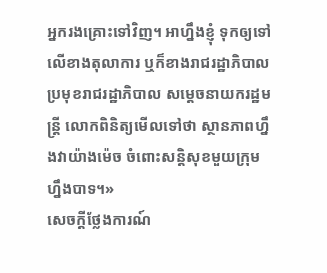អ្នករងគ្រោះទៅវិញ។ អាហ្នឹងខ្ញុំ ទុកឲ្យទៅលើខាងតុលាការ ឬក៏ខាងរាជរដ្ឋាភិបាល ប្រមុខរាជរដ្ឋាភិបាល សម្តេចនាយករដ្ឋមន្ត្រី លោកពិនិត្យមើលទៅថា ស្ថានភាពហ្នឹងវាយ៉ាងម៉េច ចំពោះសន្តិសុខមួយក្រុមហ្នឹងបាទ។»
សេចក្តីថ្លែងការណ៍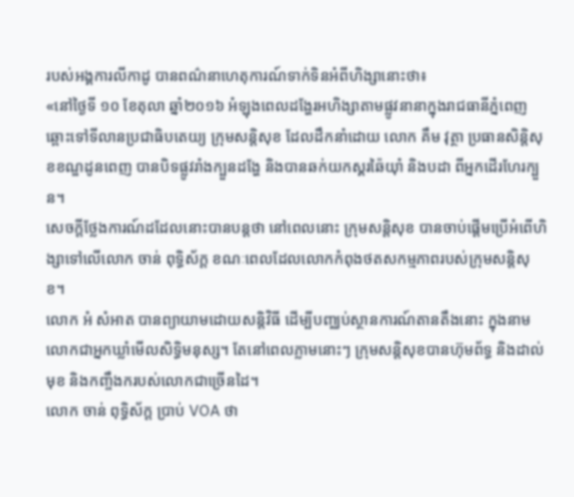របស់អង្គការលីកាដូ បានពណ៌នាហេតុការណ៍ទាក់ទិនអំពីហិង្សានោះថា៖
«នៅថ្ងៃទី ១០ ខែតុលា ឆ្នាំ២០១៦ អំឡុងពេលដង្ហែរអហិង្សាតាមផ្លូវនានាក្នុងរាជធានីភ្នំពេញ ឆ្ពោះទៅទីលានប្រជាធិបតេយ្យ ក្រុមសន្តិសុខ ដែលដឹកនាំដោយ លោក គឹម វុត្ថា ប្រធានសិន្តិសុខខណ្ឌដូនពេញ បានបិទផ្លូវរាំងក្បួនដង្ហែ និងបានឆក់យកស្គរឆ៉ៃយ៉ាំ និងបដា ពីអ្នកដើរហែរក្បួន។
សេចក្តីថ្លែងការណ៍ដដែលនោះបានបន្តថា នៅពេលនោះ ក្រុមសន្តិសុខ បានចាប់ផ្តើមប្រើអំពើហិង្សាទៅលើលោក ចាន់ ពុទ្ធិស័ក្ត ខណៈពេលដែលលោកកំពុងថតសកម្មភាពរបស់ក្រុមសន្តិសុខ។
លោក អំ សំអាត បានព្យាយាមដោយសន្តិវិធី ដើម្បីបញ្ឈប់ស្ថានការណ៍តានតឹងនោះ ក្នុងនាមលោកជាអ្នកឃ្លាំមើលសិទ្ធិមនុស្ស។ តែនៅពេលភ្លាមនោះៗ ក្រុមសន្តិសុខបានហ៊ុមព័ទ្ធ និងដាល់មុខ និងកញ្ចឹងករបស់លោកជាច្រើនដៃ។
លោក ចាន់ ពុទ្ធិស័ក្ត ប្រាប់ VOA ថា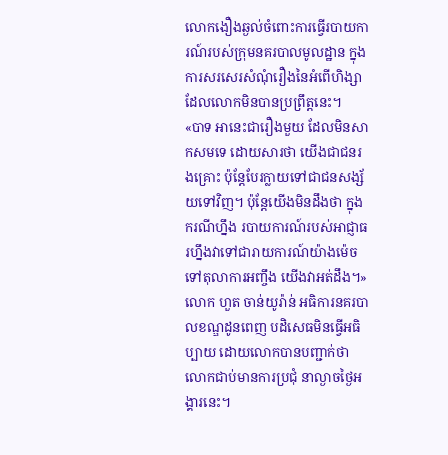លោកងឿងឆ្ងល់ចំពោះការធ្វើរបាយការណ៍របស់ក្រុមនគរបាលមូលដ្ឋាន ក្នុងការសរសេរសំណុំរឿងនៃអំពើហិង្សាដែលលោកមិនបានប្រព្រឹត្តនេះ។
«បាទ អានេះជារឿងមួយ ដែលមិនសាកសមទេ ដោយសារថា យើងជាជនរងគ្រោះ ប៉ុន្តែបែរក្លាយទៅជាជនសង្ស័យទៅវិញ។ ប៉ុន្តែយើងមិនដឹងថា ក្នុងករណីហ្នឹង របាយការណ៍របស់អាជ្ញាធរហ្នឹងវាទៅជារាយការណ៍យ៉ាងម៉េចទៅតុលាការអញ្ចឹង យើងវាអត់ដឹង។»
លោក ហួត ចាន់យូរ៉ាន់ អធិការនគរបាលខណ្ឌដូនពេញ បដិសេធមិនធ្វើអធិប្បាយ ដោយលោកបានបញ្ជាក់ថា លោកជាប់មានការប្រជុំ នាល្ងាចថ្ងៃអង្គារនេះ។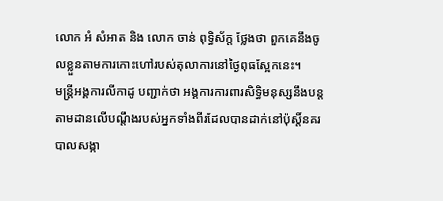លោក អំ សំអាត និង លោក ចាន់ ពុទ្ធិស័ក្ត ថ្លែងថា ពួកគេនឹងចូលខ្លួនតាមការកោះហៅរបស់តុលាការនៅថ្ងៃពុធស្អែកនេះ។
មន្ត្រីអង្គការលីកាដូ បញ្ជាក់ថា អង្គការការពារសិទ្ធិមនុស្សនឹងបន្តតាមដានលើបណ្តឹងរបស់អ្នកទាំងពីរដែលបានដាក់នៅប៉ុស្តិ៍នគរបាលសង្កា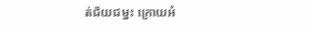ត់ជ័យជម្នះ ក្រោយអំ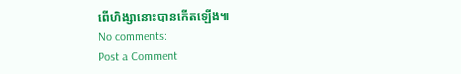ពើហិង្សានោះបានកើតឡើង៕
No comments:
Post a Comment